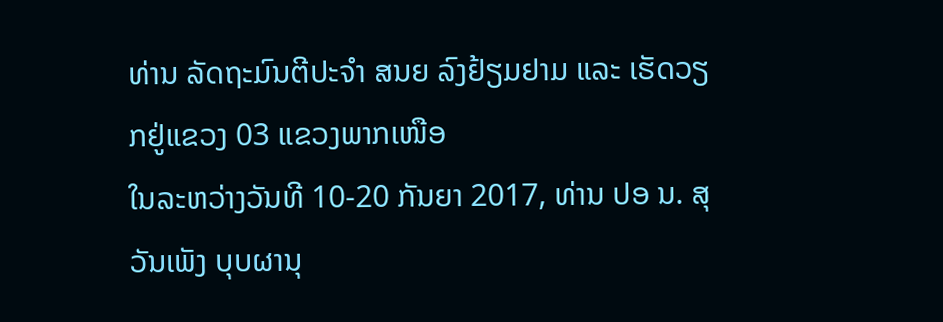ທ່ານ ລັດຖະມົນຕີປະຈໍາ ສນຍ ລົງຢ້ຽມຢາມ ແລະ ເຮັດວຽກຢູ່ແຂວງ 03 ແຂວງພາກເໜືອ
ໃນລະຫວ່າງວັນທີ 10-20 ກັນຍາ 2017, ທ່ານ ປອ ນ. ສຸວັນເພັງ ບຸບຜານຸ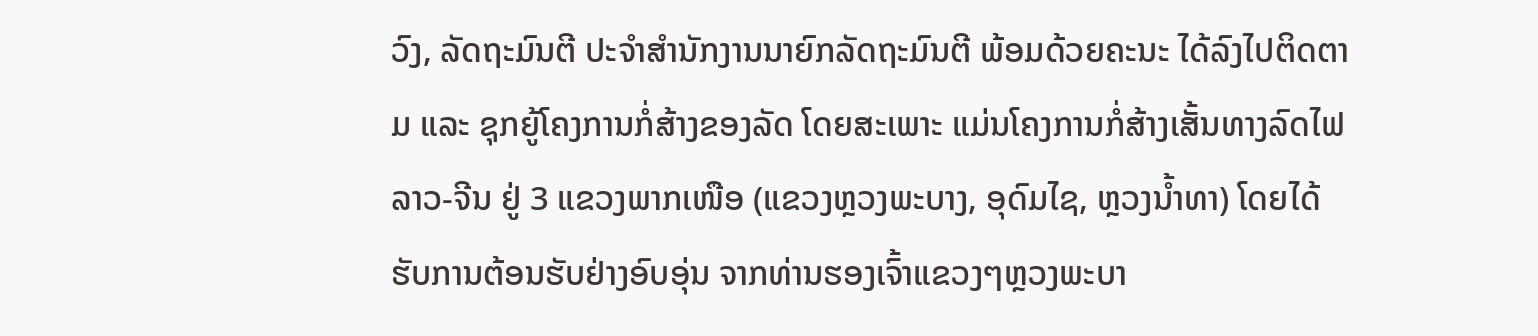ວົງ, ລັດຖະມົນຕີ ປະຈຳສຳນັກງານນາຍົກລັດຖະມົນຕີ ພ້ອມດ້ວຍຄະນະ ໄດ້ລົງໄປຕິດຕາມ ແລະ ຊຸກຍູ້ໂຄງການກໍ່ສ້າງຂອງລັດ ໂດຍສະເພາະ ແມ່ນໂຄງການກໍ່ສ້າງເສັ້ນທາງລົດໄຟລາວ-ຈີນ ຢູ່ 3 ແຂວງພາກເໜືອ (ແຂວງຫຼວງພະບາງ, ອຸດົມໄຊ, ຫຼວງນໍ້າທາ) ໂດຍໄດ້ຮັບການຕ້ອນຮັບຢ່າງອົບອຸ່ນ ຈາກທ່ານຮອງເຈົ້າແຂວງໆຫຼວງພະບາ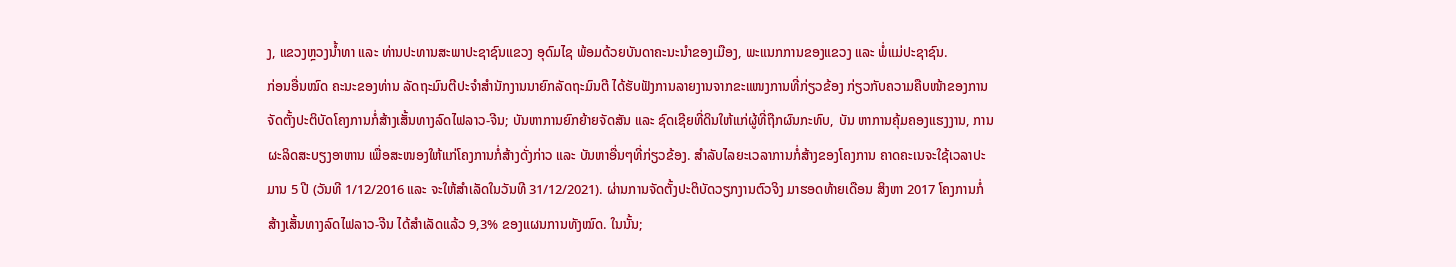ງ, ແຂວງຫຼວງນໍ້າທາ ແລະ ທ່ານປະທານສະພາປະຊາຊົນແຂວງ ອຸດົມໄຊ ພ້ອມດ້ວຍບັນດາຄະນະນຳຂອງເມືອງ, ພະແນກການຂອງແຂວງ ແລະ ພໍ່ແມ່ປະຊາຊົນ.
ກ່ອນອື່ນໝົດ ຄະນະຂອງທ່ານ ລັດຖະມົນຕີປະຈຳສຳນັກງານນາຍົກລັດຖະມົນຕີ ໄດ້ຮັບຟັງການລາຍງານຈາກຂະແໜງການທີ່ກ່ຽວຂ້ອງ ກ່ຽວກັບຄວາມຄືບໜ້າຂອງການຈັດຕັ້ງປະຕິບັດໂຄງການກໍ່ສ້າງເສັ້ນທາງລົດໄຟລາວ-ຈີນ; ບັນຫາການຍົກຍ້າຍຈັດສັນ ແລະ ຊົດເຊີຍທີ່ດິນໃຫ້ແກ່ຜູ້ທີ່ຖືກຜົນກະທົບ, ບັນ ຫາການຄຸ້ມຄອງແຮງງານ, ການຜະລິດສະບຽງອາຫານ ເພື່ອສະໜອງໃຫ້ແກ່ໂຄງການກໍ່ສ້າງດັ່ງກ່າວ ແລະ ບັນຫາອື່ນໆທີ່ກ່ຽວຂ້ອງ. ສໍາລັບໄລຍະເວລາການກໍ່ສ້າງຂອງໂຄງການ ຄາດຄະເນຈະໃຊ້ເວລາປະມານ 5 ປີ (ວັນທີ 1/12/2016 ແລະ ຈະໃຫ້ສໍາເລັດໃນວັນທີ 31/12/2021). ຜ່ານການຈັດຕັ້ງປະຕິບັດວຽກງານຕົວຈິງ ມາຮອດທ້າຍເດືອນ ສິງຫາ 2017 ໂຄງການກໍ່ສ້າງເສັ້ນທາງລົດໄຟລາວ-ຈີນ ໄດ້ສຳເລັດແລ້ວ 9,3% ຂອງແຜນການທັງໝົດ. ໃນນັ້ນ;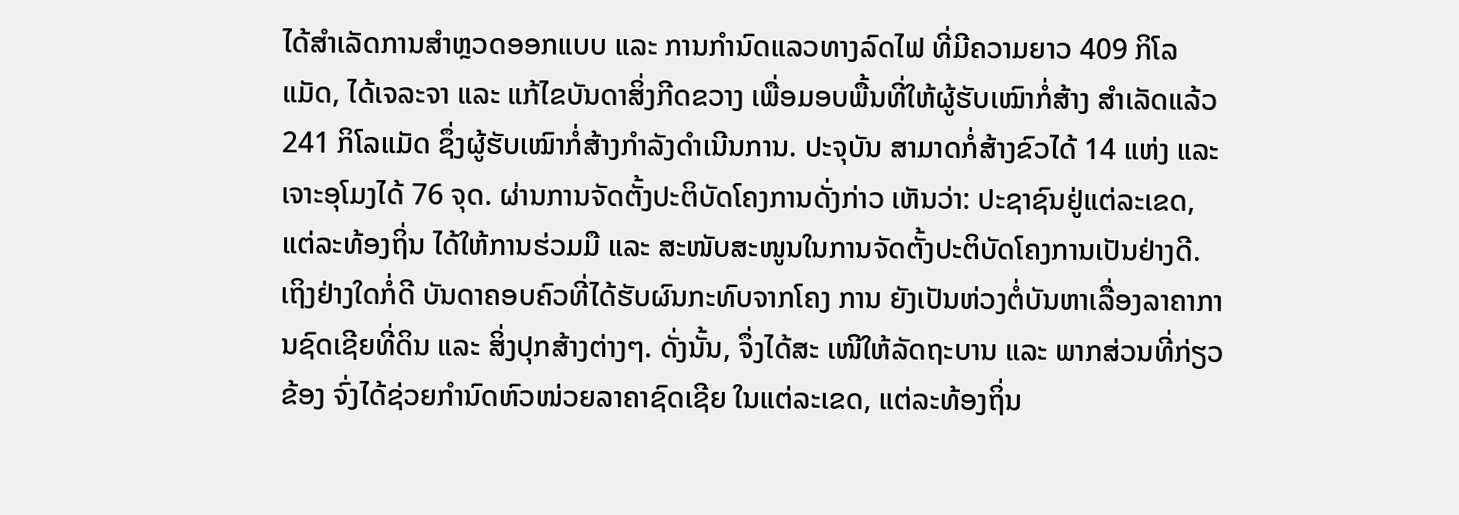ໄດ້ສໍາເລັດການສໍາຫຼວດອອກແບບ ແລະ ການກໍານົດແລວທາງລົດໄຟ ທີ່ມີຄວາມຍາວ 409 ກິໂລແມັດ, ໄດ້ເຈລະຈາ ແລະ ແກ້ໄຂບັນດາສິ່ງກີດຂວາງ ເພື່ອມອບພື້ນທີ່ໃຫ້ຜູ້ຮັບເໝົາກໍ່ສ້າງ ສຳເລັດແລ້ວ 241 ກິໂລແມັດ ຊຶ່ງຜູ້ຮັບເໝົາກໍ່ສ້າງກໍາລັງດໍາເນີນການ. ປະຈຸບັນ ສາມາດກໍ່ສ້າງຂົວໄດ້ 14 ແຫ່ງ ແລະ ເຈາະອຸໂມງໄດ້ 76 ຈຸດ. ຜ່ານການຈັດຕັ້ງປະຕິບັດໂຄງການດັ່ງກ່າວ ເຫັນວ່າ: ປະຊາຊົນຢູ່ແຕ່ລະເຂດ, ແຕ່ລະທ້ອງຖິ່ນ ໄດ້ໃຫ້ການຮ່ວມມື ແລະ ສະໜັບສະໜູນໃນການຈັດຕັ້ງປະຕິບັດໂຄງການເປັນຢ່າງດີ. ເຖິງຢ່າງໃດກໍ່ດີ ບັນດາຄອບຄົວທີ່ໄດ້ຮັບຜົນກະທົບຈາກໂຄງ ການ ຍັງເປັນຫ່ວງຕໍ່ບັນຫາເລື່ອງລາຄາການຊົດເຊີຍທີ່ດິນ ແລະ ສິ່ງປຸກສ້າງຕ່າງໆ. ດັ່ງນັ້ນ, ຈຶ່ງໄດ້ສະ ເໜີໃຫ້ລັດຖະບານ ແລະ ພາກສ່ວນທີ່ກ່ຽວຂ້ອງ ຈົ່ງໄດ້ຊ່ວຍກຳນົດຫົວໜ່ວຍລາຄາຊົດເຊີຍ ໃນແຕ່ລະເຂດ, ແຕ່ລະທ້ອງຖິ່ນ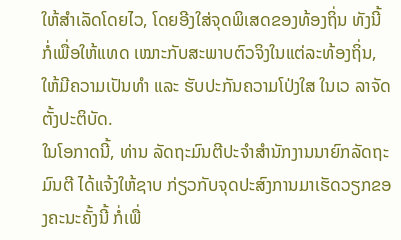ໃຫ້ສຳເລັດໂດຍໄວ, ໂດຍອີງໃສ່ຈຸດພິເສດຂອງທ້ອງຖິ່ນ ທັງນີ້ ກໍ່ເພື່ອໃຫ້ແທດ ເໝາະກັບສະພາບຕົວຈິງໃນແຕ່ລະທ້ອງຖິ່ນ, ໃຫ້ມີຄວາມເປັນທຳ ແລະ ຮັບປະກັນຄວາມໂປ່ງໃສ ໃນເວ ລາຈັດຕັ້ງປະຕິບັດ.
ໃນໂອກາດນີ້, ທ່ານ ລັດຖະມົນຕີປະຈໍາສໍານັກງານນາຍົກລັດຖະມົນຕີ ໄດ້ແຈ້ງໃຫ້ຊາບ ກ່ຽວກັບຈຸດປະສົງການມາເຮັດວຽກຂອງຄະນະຄັ້ງນີ້ ກໍ່ເພື່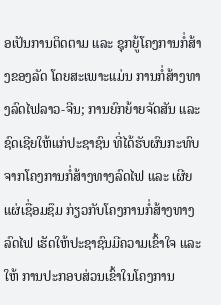ອເປັນການຕິດຕາມ ແລະ ຊຸກຍູ້ໂຄງການກໍ່ສ້າງຂອງລັດ ໂດຍສະເພາະແມ່ນ ການກໍ່ສ້າງທາງລົດໄຟລາວ-ຈີນ; ການຍົກຍ້າຍຈັດສັນ ແລະ ຊົດເຊີຍໃຫ້ແກ່ປະຊາຊົນ ທີ່ໄດ້ຮັບຜົນກະທົບຈາກໂຄງການກໍ່ສ້າງທາງລົດໄຟ ແລະ ເຜີຍແຜ່ເຊື່ອມຊຶມ ກ່ຽວກັບໂຄງການກໍ່ສ້າງທາງລົດໄຟ ເຮັດໃຫ້ປະຊາຊົນມີຄວາມເຂົ້າໃຈ ແລະ ໃຫ້ ການປະກອບສ່ວນເຂົ້າໃນໂຄງການ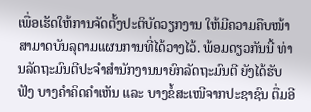ເພື່ອເຮັດໃຫ້ການຈັດຕັ້ງປະຕິບັດວຽກງານ ໃຫ້ມີຄວາມຄືບໜ້າ ສາມາດບັນລຸຕາມແຜນການທີ່ໄດ້ວາງໄວ້. ພ້ອມດຽວກັນນີ້ ທ່ານລັດຖະມົນຕີປະຈໍາສໍານັກງານນາຍົກລັດຖະມົນຕີ ຍັງໄດ້ຮັບຟັງ ບາງຄໍາຄິດຄໍາເຫັນ ແລະ ບາງຂໍ້ສະເໜີຈາກປະຊາຊົນ ຕື່ມອີ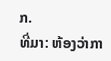ກ.
ທີ່ມາ: ຫ້ອງວ່າກາ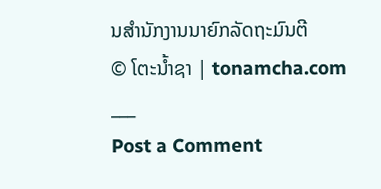ນສຳນັກງານນາຍົກລັດຖະມົນຕີ
© ໂຕະນໍ້າຊາ | tonamcha.com
___
Post a Comment